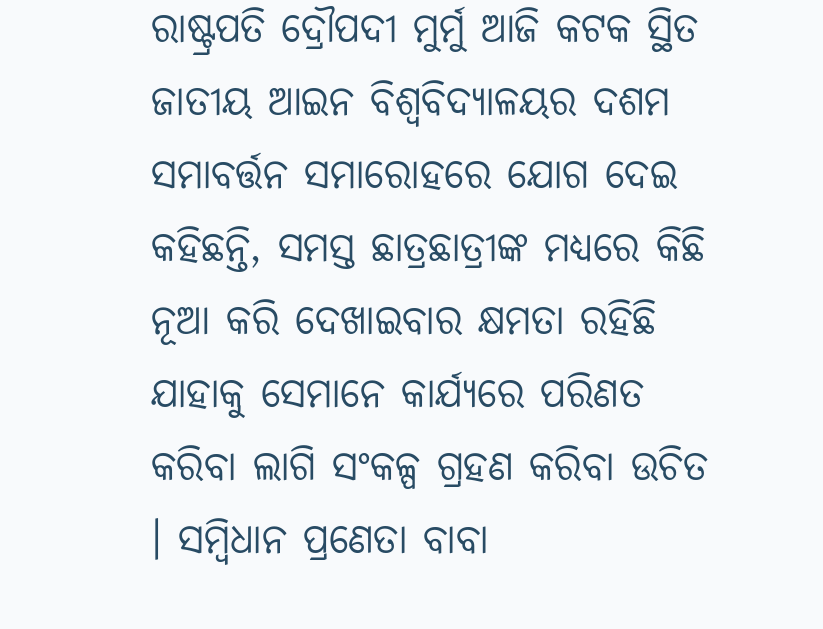ରାଷ୍ଟ୍ରପତି ଦ୍ରୌପଦୀ ମୁର୍ମୁ ଆଜି କଟକ ସ୍ଥିତ ଜାତୀୟ ଆଇନ ବିଶ୍ୱବିଦ୍ୟାଳୟର ଦଶମ ସମାବର୍ତ୍ତନ ସମାରୋହରେ ଯୋଗ ଦେଇ କହିଛନ୍ତି, ସମସ୍ତ ଛାତ୍ରଛାତ୍ରୀଙ୍କ ମଧ୍ୟରେ କିଛି ନୂଆ କରି ଦେଖାଇବାର କ୍ଷମତା ରହିଛି ଯାହାକୁ ସେମାନେ କାର୍ଯ୍ୟରେ ପରିଣତ କରିବା ଲାଗି ସଂକଳ୍ପ ଗ୍ରହଣ କରିବା ଉଚିତ । ସମ୍ବିଧାନ ପ୍ରଣେତା ବାବା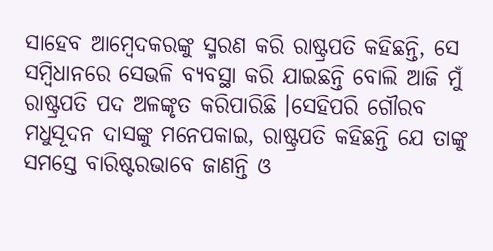ସାହେବ ଆମ୍ବେଦକରଙ୍କୁ ସ୍ମରଣ କରି ରାଷ୍ଟ୍ରପତି କହିଛନ୍ତି, ସେ ସମ୍ବିଧାନରେ ସେଭଳି ବ୍ୟବସ୍ଥା କରି ଯାଇଛନ୍ତି ବୋଲି ଆଜି ମୁଁ ରାଷ୍ଟ୍ରପତି ପଦ ଅଳଙ୍କୃତ କରିପାରିଛି ।ସେହିପରି ଗୌରବ ମଧୁସୂଦନ ଦାସଙ୍କୁ ମନେପକାଇ, ରାଷ୍ଟ୍ରପତି କହିଛନ୍ତି ଯେ ତାଙ୍କୁ ସମସ୍ତେ ବାରିଷ୍ଟରଭାବେ ଜାଣନ୍ତି ଓ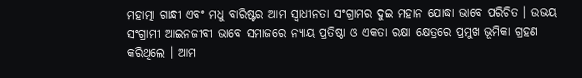ମହାତ୍ମା ଗାନ୍ଧୀ ଏବଂ ମଧୁ ବାରିଷ୍ଟର ଆମ ସ୍ୱାଧୀନତା ସଂଗ୍ରାମର ଦୁଇ ମହାନ ଯୋଦ୍ଧା ଭାବେ ପରିଚିତ । ଉଭୟ ସଂଗ୍ରାମୀ ଆଇନଜୀବୀ ଭାବେ ସମାଜରେ ନ୍ୟାୟ ପ୍ରତିଷ୍ଠା ଓ ଏକତା ରକ୍ଷା କ୍ଷେତ୍ରରେ ପ୍ରମୁଖ ଭୂମିକା ଗ୍ରହଣ କରିଥିଲେ । ଆମ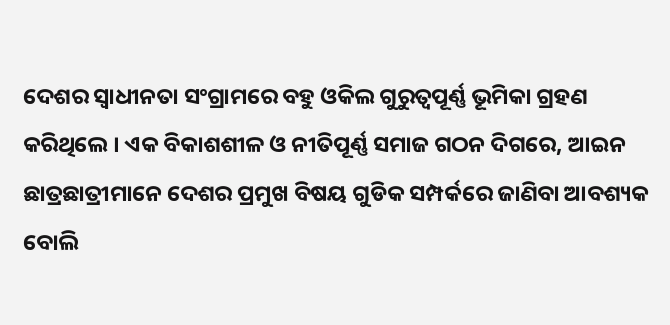ଦେଶର ସ୍ୱାଧୀନତା ସଂଗ୍ରାମରେ ବହୁ ଓକିଲ ଗୁରୁତ୍ୱପୂର୍ଣ୍ଣ ଭୂମିକା ଗ୍ରହଣ କରିଥିଲେ । ଏକ ବିକାଶଶୀଳ ଓ ନୀତିପୂର୍ଣ୍ଣ ସମାଜ ଗଠନ ଦିଗରେ, ଆଇନ ଛାତ୍ରଛାତ୍ରୀମାନେ ଦେଶର ପ୍ରମୁଖ ବିଷୟ ଗୁଡିକ ସମ୍ପର୍କରେ ଜାଣିବା ଆବଶ୍ୟକ ବୋଲି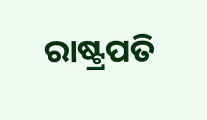ରାଷ୍ଟ୍ରପତି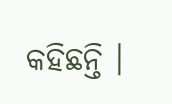କହିଛନ୍ତି ।